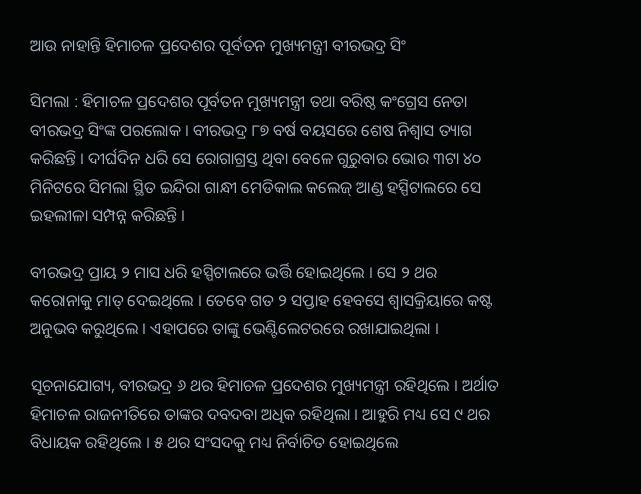ଆଉ ନାହାନ୍ତି ହିମାଚଳ ପ୍ରଦେଶର ପୂର୍ବତନ ମୁଖ୍ୟମନ୍ତ୍ରୀ ବୀରଭଦ୍ର ସିଂ

ସିମଲା : ହିମାଚଳ ପ୍ରଦେଶର ପୂର୍ବତନ ମୁଖ୍ୟମନ୍ତ୍ରୀ ତଥା ବରିଷ୍ଠ କଂଗ୍ରେସ ନେତା ବୀରଭଦ୍ର ସିଂଙ୍କ ପରଲୋକ । ବୀରଭଦ୍ର ୮୭ ବର୍ଷ ବୟସରେ ଶେଷ ନିଶ୍ୱାସ ତ୍ୟାଗ କରିଛନ୍ତି । ଦୀର୍ଘଦିନ ଧରି ସେ ରୋଗାଗ୍ରସ୍ତ ଥିବା ବେଳେ ଗୁରୁବାର ଭୋର ୩ଟା ୪୦ ମିନିଟରେ ସିମଲା ସ୍ଥିତ ଇନ୍ଦିରା ଗାନ୍ଧୀ ମେଡିକାଲ କଲେଜ୍ ଆଣ୍ଡ ହସ୍ପିଟାଲରେ ସେ ଇହଲୀଳା ସମ୍ପନ୍ନ କରିଛନ୍ତି ।

ବୀରଭଦ୍ର ପ୍ରାୟ ୨ ମାସ ଧରି ହସ୍ପିଟାଲରେ ଭର୍ତ୍ତି ହୋଇଥିଲେ । ସେ ୨ ଥର କରୋନାକୁ ମାତ୍ ଦେଇଥିଲେ । ତେବେ ଗତ ୨ ସପ୍ତାହ ହେବସେ ଶ୍ୱାସକ୍ରିୟାରେ କଷ୍ଟ ଅନୁଭବ କରୁଥିଲେ । ଏହାପରେ ତାଙ୍କୁ ଭେଣ୍ଟିଲେଟରରେ ରଖାଯାଇଥିଲା ।

ସୂଚନାଯୋଗ୍ୟ, ବୀରଭଦ୍ର ୬ ଥର ହିମାଚଳ ପ୍ରଦେଶର ମୁଖ୍ୟମନ୍ତ୍ରୀ ରହିଥିଲେ । ଅର୍ଥାତ ହିମାଚଳ ରାଜନୀତିରେ ତାଙ୍କର ଦବଦବା ଅଧିକ ରହିଥିଲା । ଆହୁରି ମଧ୍ୟ ସେ ୯ ଥର ବିଧାୟକ ରହିଥିଲେ । ୫ ଥର ସଂସଦକୁ ମଧ୍ୟ ନିର୍ବାଚିତ ହୋଇଥିଲେ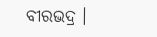ବୀରଭଦ୍ର ।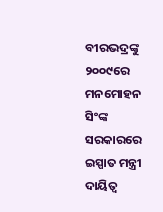ବୀରଭଦ୍ରଙ୍କୁ ୨୦୦୯ରେ ମନମୋହନ ସିଂଙ୍କ ସରକାରରେ ଇସ୍ପାତ ମନ୍ତ୍ରୀ ଦାୟିତ୍ୱ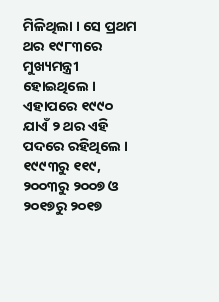ମିଳିଥିଲା । ସେ ପ୍ରଥମ ଥର ୧୯୮୩ରେ ମୁଖ୍ୟମନ୍ତ୍ରୀ ହୋଇଥିଲେ । ଏହାପରେ ୧୯୯୦ ଯାଏଁ ୨ ଥର ଏହି ପଦରେ ରହିଥିଲେ । ୧୯୯୩ରୁ ୧୧୯, ୨୦୦୩ରୁ ୨୦୦୭ ଓ ୨୦୧୭ରୁ ୨୦୧୭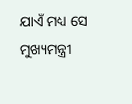ଯାଏଁ ମଧ୍ୟ ସେ ମୁଖ୍ୟମନ୍ତ୍ରୀ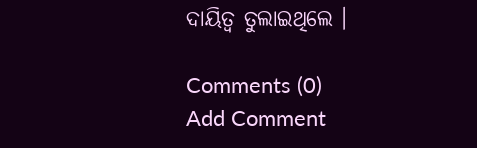ଦାୟିତ୍ୱ ତୁଲାଇଥିଲେ ।

Comments (0)
Add Comment